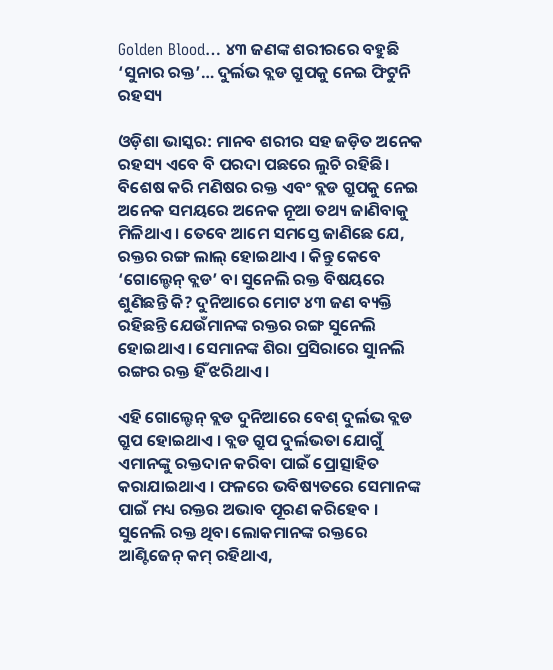Golden Blood… ୪୩ ଜଣଙ୍କ ଶରୀରରେ ବହୁଛି ‘ସୁନାର ରକ୍ତ’… ଦୁର୍ଲଭ ବ୍ଲଡ ଗ୍ରୁପକୁ ନେଇ ଫିଟୁନି ରହସ୍ୟ

ଓଡ଼ିଶା ଭାସ୍କର: ମାନବ ଶରୀର ସହ ଜଡ଼ିତ ଅନେକ ରହସ୍ୟ ଏବେ ବି ପରଦା ପଛରେ ଲୁଚି ରହିଛି । ବିଶେଷ କରି ମଣିଷର ରକ୍ତ ଏବଂ ବ୍ଲଡ ଗ୍ରୁପକୁ ନେଇ ଅନେକ ସମୟରେ ଅନେକ ନୂଆ ତଥ୍ୟ ଜାଣିବାକୁ ମିଳିଥାଏ । ତେବେ ଆମେ ସମସ୍ତେ ଜାଣିଛେ ଯେ, ରକ୍ତର ରଙ୍ଗ ଲାଲ୍ ହୋଇଥାଏ । କିନ୍ତୁ କେବେ ‘ଗୋଲ୍ଡେନ୍ ବ୍ଲଡ’ ବା ସୁନେଲି ରକ୍ତ ବିଷୟରେ ଶୁଣିଛନ୍ତି କି? ଦୁନିଆରେ ମୋଟ ୪୩ ଜଣ ବ୍ୟକ୍ତି ରହିଛନ୍ତି ଯେଉଁମାନଙ୍କ ରକ୍ତର ରଙ୍ଗ ସୁନେଲି ହୋଇଥାଏ । ସେମାନଙ୍କ ଶିରା ପ୍ରସିରାରେ ସୁାନଲି ରଙ୍ଗର ରକ୍ତ ହିଁ ଝରିଥାଏ ।

ଏହି ଗୋଲ୍ଡେନ୍ ବ୍ଲଡ ଦୁନିଆରେ ବେଶ୍ ଦୁର୍ଲଭ ବ୍ଲଡ ଗ୍ରୁପ ହୋଇଥାଏ । ବ୍ଲଡ ଗ୍ରୁପ ଦୁର୍ଲଭତା ଯୋଗୁଁ ଏମାନଙ୍କୁ ରକ୍ତଦାନ କରିବା ପାଇଁ ପ୍ରୋତ୍ସାହିତ କରାଯାଇଥାଏ । ଫଳରେ ଭବିଷ୍ୟତରେ ସେମାନଙ୍କ ପାଇଁ ମଧ୍ୟ ରକ୍ତର ଅଭାବ ପୂରଣ କରିହେବ । ସୁନେଲି ରକ୍ତ ଥିବା ଲୋକମାନଙ୍କ ରକ୍ତରେ ଆଣ୍ଟିଜେନ୍ କମ୍ ରହିଥାଏ,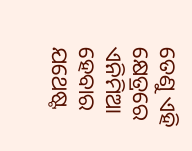ତେଣୁ ଏହି କ୍ଷେତ୍ରରେ ଏନିମିଆ ହେବାର ଯଥେଷ୍ଟ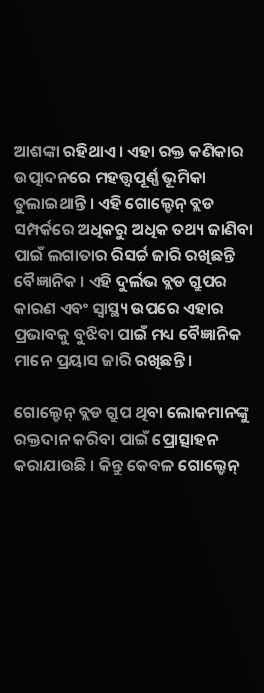ଆଶଙ୍କା ରହିଥାଏ । ଏହା ରକ୍ତ କଣିକାର ଉତ୍ପାଦନରେ ମହତ୍ତ୍ୱପୂର୍ଣ୍ଣ ଭୂମିକା ତୁଲାଇଥାନ୍ତି । ଏହି ଗୋଲ୍ଡେନ୍ ବ୍ଲଡ ସମ୍ପର୍କରେ ଅଧିକରୁ ଅଧିକ ତଥ୍ୟ ଜାଣିବା ପାଇଁ ଲଗାତାର ରିସର୍ଚ୍ଚ ଜାରି ରଖିଛନ୍ତି ବୈଜ୍ଞାନିକ । ଏହି ଦୁର୍ଲଭ ବ୍ଲଡ ଗ୍ରୁପର କାରଣ ଏବଂ ସ୍ୱାସ୍ଥ୍ୟ ଉପରେ ଏହାର ପ୍ରଭାବକୁ ବୁଝିବା ପାଇଁ ମଧ୍ୟ ବୈଜ୍ଞାନିକ ମାନେ ପ୍ରୟାସ ଜାରି ରଖିଛନ୍ତି ।

ଗୋଲ୍ଡେନ୍ ବ୍ଲଡ ଗ୍ରୁପ ଥିବା ଲୋକମାନଙ୍କୁ ରକ୍ତଦାନ କରିବା ପାଇଁ ପ୍ରୋତ୍ସାହନ କରାଯାଉଛି । କିନ୍ତୁ କେବଳ ଗୋଲ୍ଡେନ୍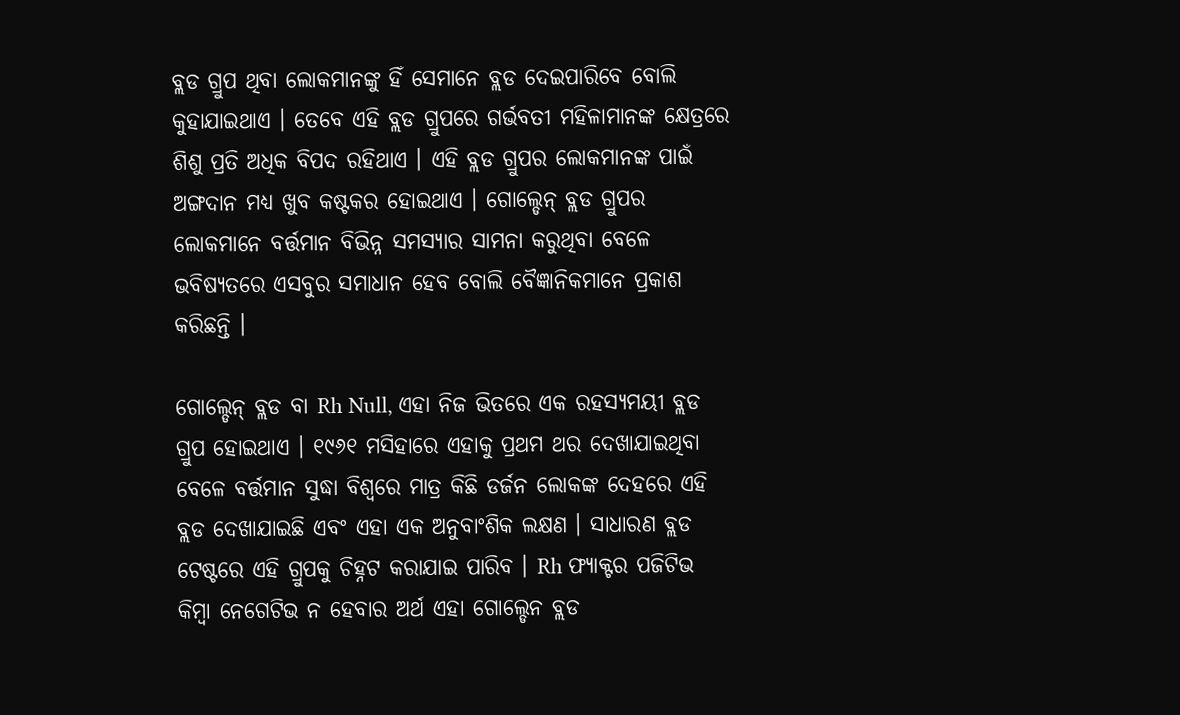ବ୍ଲଡ ଗ୍ରୁପ ଥିବା ଲୋକମାନଙ୍କୁ ହିଁ ସେମାନେ ବ୍ଲଡ ଦେଇପାରିବେ ବୋଲି କୁହାଯାଇଥାଏ । ତେବେ ଏହି ବ୍ଲଡ ଗ୍ରୁପରେ ଗର୍ଭବତୀ ମହିଳାମାନଙ୍କ କ୍ଷେତ୍ରରେ ଶିଶୁ ପ୍ରତି ଅଧିକ ବିପଦ ରହିଥାଏ । ଏହି ବ୍ଲଡ ଗ୍ରୁପର ଲୋକମାନଙ୍କ ପାଇଁ ଅଙ୍ଗଦାନ ମଧ୍ୟ ଖୁବ କଷ୍ଟକର ହୋଇଥାଏ । ଗୋଲ୍ଡେନ୍ ବ୍ଲଡ ଗ୍ରୁପର ଲୋକମାନେ ବର୍ତ୍ତମାନ ବିଭିନ୍ନ ସମସ୍ୟାର ସାମନା କରୁଥିବା ବେଳେ ଭବିଷ୍ୟତରେ ଏସବୁର ସମାଧାନ ହେବ ବୋଲି ବୈଜ୍ଞାନିକମାନେ ପ୍ରକାଶ କରିଛନ୍ତି ।

ଗୋଲ୍ଡେନ୍ ବ୍ଲଡ ବା Rh Null, ଏହା ନିଜ ଭିତରେ ଏକ ରହସ୍ୟମୟୀ ବ୍ଲଡ ଗ୍ରୁପ ହୋଇଥାଏ । ୧୯୬୧ ମସିହାରେ ଏହାକୁ ପ୍ରଥମ ଥର ଦେଖାଯାଇଥିବା ବେଳେ ବର୍ତ୍ତମାନ ସୁଦ୍ଧା ବିଶ୍ୱରେ ମାତ୍ର କିଛି ଡର୍ଜନ ଲୋକଙ୍କ ଦେହରେ ଏହି ବ୍ଲଡ ଦେଖାଯାଇଛି ଏବଂ ଏହା ଏକ ଅନୁବାଂଶିକ ଲକ୍ଷଣ । ସାଧାରଣ ବ୍ଲଡ ଟେଷ୍ଟରେ ଏହି ଗ୍ରୁପକୁ ଚିହ୍ନଟ କରାଯାଇ ପାରିବ । Rh ଫ୍ୟାକ୍ଟର ପଜିଟିଭ କିମ୍ବା ନେଗେଟିଭ ନ ହେବାର ଅର୍ଥ ଏହା ଗୋଲ୍ଡେନ ବ୍ଲଡ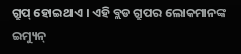ଗ୍ରୁପ୍ ହୋଇଥାଏ । ଏହି ବ୍ଲଡ ଗ୍ରୁପର ଲୋକମାନଙ୍କ ଇମ୍ୟୁନ୍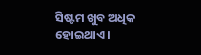ସିଷ୍ଟମ ଖୁବ ଅଧିକ ହୋଇଥାଏ ।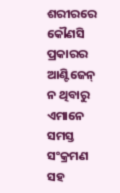ଶରୀରରେ କୌଣସି ପ୍ରକାରର ଆଣ୍ଟିଜେନ୍ ନ ଥିବାରୁ ଏମାନେ ସମସ୍ତ ସଂକ୍ରମଣ ସହ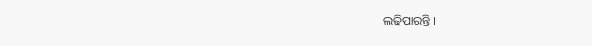ଲଢିପାରନ୍ତି ।